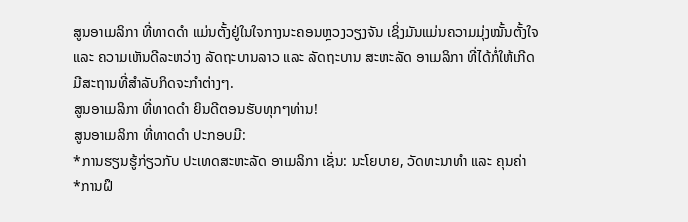ສູນອາເມລິກາ ທີ່ທາດດຳ ແມ່ນຕັ້ງຢູ່ໃນໃຈກາງນະຄອນຫຼວງວຽງຈັນ ເຊິ່ງມັນແມ່ນຄວາມມຸ່ງໝັ້ນຕັ້ງໃຈ ແລະ ຄວາມເຫັນດີລະຫວ່າງ ລັດຖະບານລາວ ແລະ ລັດຖະບານ ສະຫະລັດ ອາເມລິກາ ທີ່ໄດ້ກໍ່ໃຫ້ເກີດມີສະຖານທີ່ສຳລັບກິດຈະກຳຕ່າງໆ.
ສູນອາເມລິກາ ທີ່ທາດດຳ ຍິນດີຕອນຮັບທຸກໆທ່ານ!
ສູນອາເມລິກາ ທີ່ທາດດຳ ປະກອບມີ:
*ການຮຽນຮູ້ກ່ຽວກັບ ປະເທດສະຫະລັດ ອາເມລິກາ ເຊັ່ນ: ນະໂຍບາຍ, ວັດທະນາທຳ ແລະ ຄຸນຄ່າ
*ການຝຶ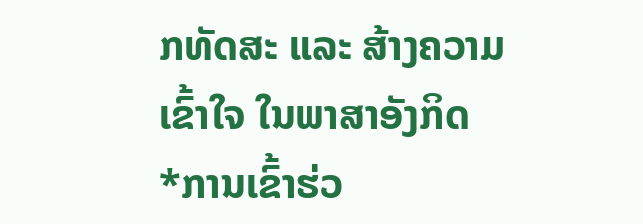ກທັດສະ ແລະ ສ້າງຄວາມເຂົ້າໃຈ ໃນພາສາອັງກິດ
*ການເຂົ້າຮ່ວ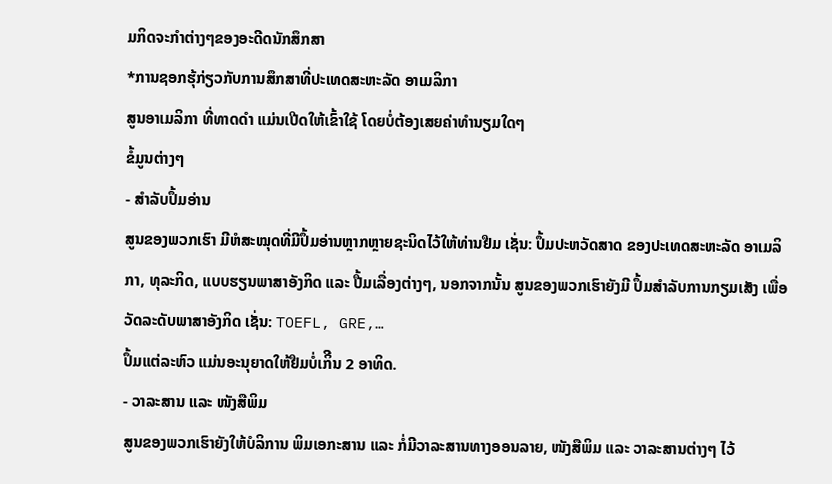ມກິດຈະກຳຕ່າງໆຂອງອະດີດນັກສຶກສາ
*ການຊອກຮຸ້ກ່ຽວກັບການສຶກສາທີ່ປະເທດສະຫະລັດ ອາເມລິກາ
ສູນອາເມລິກາ ທີ່ທາດດຳ ແມ່ນເປີດໃຫ້ເຂົ້າໃຊ້ ໂດຍບໍ່ຕ້ອງເສຍຄ່າທຳນຽມໃດໆ
ຂໍ້ມູນຕ່າງໆ
- ສຳລັບປຶ້ມອ່ານ
ສູນຂອງພວກເຮົາ ມີຫໍສະໝຸດທີ່ມີປຶ້ມອ່ານຫຼາກຫຼາຍຊະນິດໄວ້ໃຫ້ທ່ານຢືມ ເຊັ່ນ: ປຶ້ມປະຫວັດສາດ ຂອງປະເທດສະຫະລັດ ອາເມລິກາ, ທຸລະກິດ, ແບບຮຽນພາສາອັງກິດ ແລະ ປື້ມເລື່ອງຕ່າງໆ, ນອກຈາກນັ້ນ ສູນຂອງພວກເຮົາຍັງມີ ປຶ້ມສຳລັບການກຽມເສັງ ເພື່ອວັດລະດັບພາສາອັງກິດ ເຊັ່ນ: TOEFL, GRE,…
ປຶ້ມແຕ່ລະຫົວ ແມ່ນອະນຸຍາດໃຫ້ຢືມບໍ່ເກິີນ 2 ອາທິດ.
- ວາລະສານ ແລະ ໜັງສືພິມ
ສູນຂອງພວກເຮົາຍັງໃຫ້ບໍລິການ ພິມເອກະສານ ແລະ ກໍ່ມີວາລະສານທາງອອນລາຍ, ໜັງສືພິມ ແລະ ວາລະສານຕ່າງໆ ໄວ້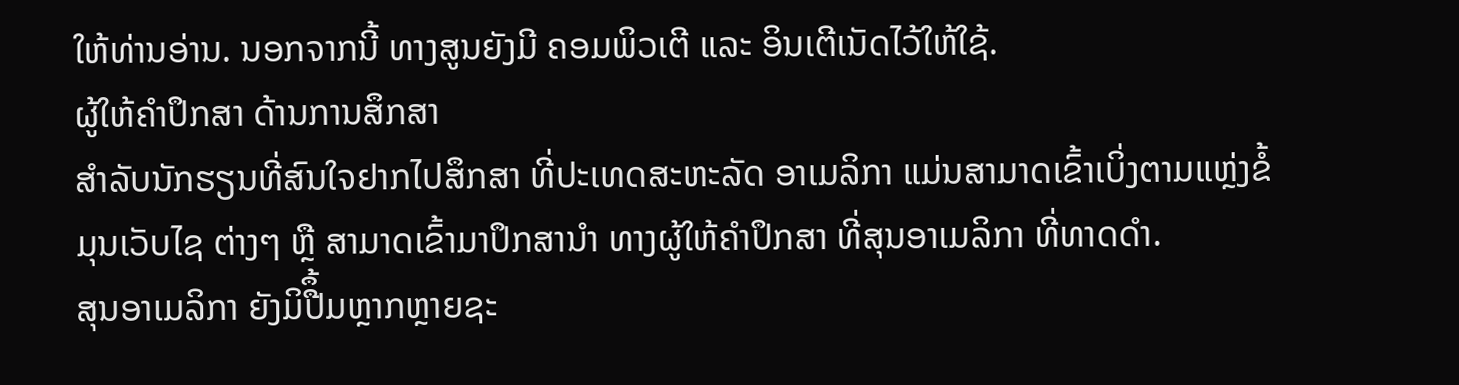ໃຫ້ທ່ານອ່ານ. ນອກຈາກນີ້ ທາງສູນຍັງມີ ຄອມພິວເຕີ ແລະ ອິນເຕີເນັດໄວ້ໃຫ້ໃຊ້.
ຜູ້ໃຫ້ຄຳປຶກສາ ດ້ານການສຶກສາ
ສຳລັບນັກຮຽນທີ່ສົນໃຈຢາກໄປສຶກສາ ທີ່ປະເທດສະຫະລັດ ອາເມລິກາ ແມ່ນສາມາດເຂົ້າເບິ່ງຕາມແຫຼ່ງຂໍ້ມຸນເວັບໄຊ ຕ່າງໆ ຫຼື ສາມາດເຂົ້າມາປຶກສານຳ ທາງຜູ້ໃຫ້ຄຳປຶກສາ ທີ່ສຸນອາເມລິກາ ທີ່ທາດດຳ.
ສຸນອາເມລິກາ ຍັງມິປືຶ້ມຫຼາກຫຼາຍຊະ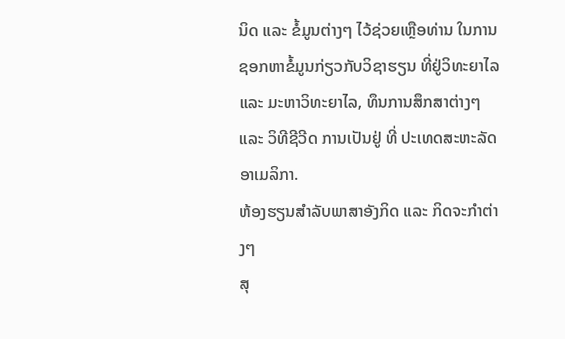ນິດ ແລະ ຂໍ້ມູນຕ່າງໆ ໄວ້ຊ່ວຍເຫຼືອທ່ານ ໃນການຊອກຫາຂໍ້ມູນກ່ຽວກັບວິຊາຮຽນ ທີ່ຢູ່ວິທະຍາໄລ ແລະ ມະຫາວິທະຍາໄລ, ທຶນການສຶກສາຕ່າງໆ ແລະ ວິທີຊີວີດ ການເປັນຢູ່ ທີ່ ປະເທດສະຫະລັດ ອາເມລິກາ.
ຫ້ອງຮຽນສຳລັບພາສາອັງກິດ ແລະ ກິດຈະກຳຕ່າງໆ
ສຸ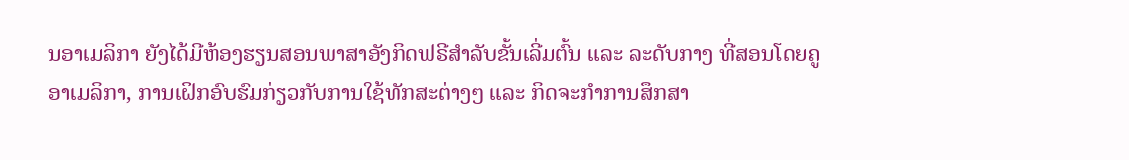ນອາເມລິກາ ຍັງໄດ້ມີຫ້ອງຮຽນສອນພາສາອັງກິດຟຣີສຳລັບຂັ້ນເລີ່ມຕົ້ນ ແລະ ລະດັບກາງ ທີ່ສອນໂດຍຄູອາເມລິກາ, ການເຝິກອົບຮົມກ່ຽວກັບການໃຊ້ທັກສະຕ່າງໆ ແລະ ກິດຈະກຳການສຶກສາ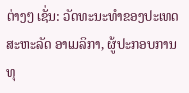ຕ່າງໆ ເຊັ່ນ: ວັດທະນະທຳຂອງປະເທດສະຫະລັດ ອາເມລິກາ, ຜູ້ປະກອບການ ທຸ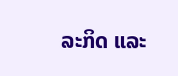ລະກິດ ແລະ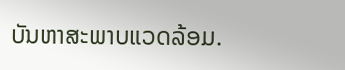ບັນຫາສະພາບແວດລ້ອມ.